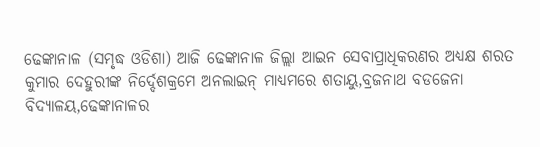ଢେଙ୍କାନାଳ (ସମୃଦ୍ଧ ଓଡିଶା) ଆଜି ଢେଙ୍କାନାଳ ଜିଲ୍ଲା ଆଇନ ସେବାପ୍ରାଧିକରଣର ଅଧ୍ୟକ୍ଷ ଶରତ କୁମାର ଦେହୁରୀଙ୍କ ନିର୍ଦ୍ଦେଶକ୍ରମେ ଅନଲାଇନ୍ ମାଧ୍ୟମରେ ଶତାୟୁ,ବ୍ରଜନାଥ ବଡଜେନା ବିଦ୍ୟାଳୟ,ଢେଙ୍କାନାଳର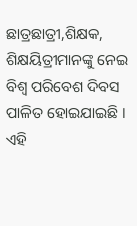ଛାତ୍ରଛାତ୍ରୀ,ଶିକ୍ଷକ, ଶିକ୍ଷୟିତ୍ରୀମାନଙ୍କୁ ନେଇ ବିଶ୍ଵ ପରିବେଶ ଦିବସ ପାଳିତ ହୋଇଯାଇଛି । ଏହି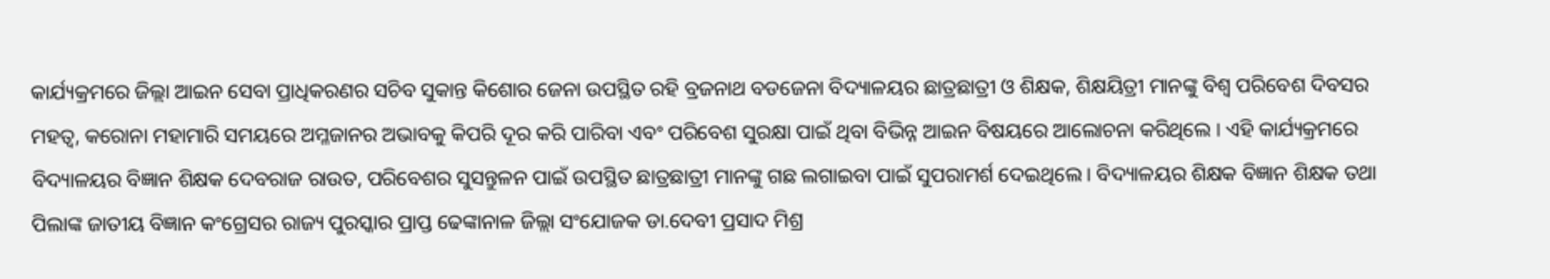କାର୍ଯ୍ୟକ୍ରମରେ ଜିଲ୍ଲା ଆଇନ ସେବା ପ୍ରାଧିକରଣର ସଚିବ ସୁକାନ୍ତ କିଶୋର ଜେନା ଉପସ୍ଥିତ ରହି ବ୍ରଜନାଥ ବଡଜେନା ବିଦ୍ୟାଳୟର ଛାତ୍ରଛାତ୍ରୀ ଓ ଶିକ୍ଷକ, ଶିକ୍ଷୟିତ୍ରୀ ମାନଙ୍କୁ ବିଶ୍ୱ ପରିବେଶ ଦିବସର ମହତ୍ବ, କରୋନା ମହାମାରି ସମୟରେ ଅମ୍ଳଜାନର ଅଭାବକୁ କିପରି ଦୂର କରି ପାରିବା ଏବଂ ପରିବେଶ ସୁରକ୍ଷା ପାଇଁ ଥିବା ବିଭିନ୍ନ ଆଇନ ବିଷୟରେ ଆଲୋଚନା କରିଥିଲେ । ଏହି କାର୍ଯ୍ୟକ୍ରମରେ ବିଦ୍ୟାଳୟର ବିଜ୍ଞାନ ଶିକ୍ଷକ ଦେବରାଜ ରାଉତ, ପରିବେଶର ସୁସନ୍ତୁଳନ ପାଇଁ ଉପସ୍ଥିତ ଛାତ୍ରଛାତ୍ରୀ ମାନଙ୍କୁ ଗଛ ଲଗାଇବା ପାଇଁ ସୁପରାମର୍ଶ ଦେଇଥିଲେ । ବିଦ୍ୟାଳୟର ଶିକ୍ଷକ ବିଜ୍ଞାନ ଶିକ୍ଷକ ତଥା ପିଲାଙ୍କ ଜାତୀୟ ବିଜ୍ଞାନ କଂଗ୍ରେସର ରାଜ୍ୟ ପୁରସ୍କାର ପ୍ରାପ୍ତ ଢେଙ୍କାନାଳ ଜିଲ୍ଲା ସଂଯୋଜକ ଡା.ଦେବୀ ପ୍ରସାଦ ମିଶ୍ର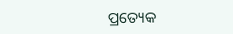ପ୍ରତ୍ୟେକ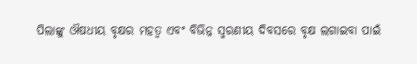ପିଲାଙ୍କୁ ଔଷଧୀୟ ବୃକ୍ଷର ମହତ୍ବ ଏବଂ ବିଭିନ୍ନ ସ୍ମରଣୀୟ ଦିବସରେ ବୃକ୍ଷ ଲଗାଇବା ପାଇଁ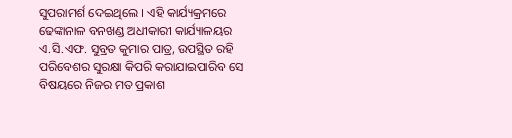ସୁପରାମର୍ଶ ଦେଇଥିଲେ । ଏହି କାର୍ଯ୍ୟକ୍ରମରେ ଢେଙ୍କାନାଳ ବନଖଣ୍ଡ ଅଧୀକାରୀ କାର୍ଯ୍ୟାଳୟର ଏ.ସି.ଏଫ. ସୁବ୍ରତ କୁମାର ପାତ୍ର, ଉପସ୍ଥିତ ରହି ପରିବେଶର ସୁରକ୍ଷା କିପରି କରାଯାଇପାରିବ ସେ ବିଷୟରେ ନିଜର ମତ ପ୍ରକାଶ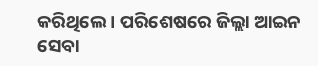କରିଥିଲେ । ପରିଶେଷରେ ଜିଲ୍ଲା ଆଇନ ସେବା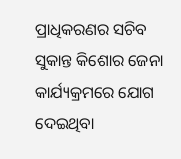ପ୍ରାଧିକରଣର ସଚିବ ସୁକାନ୍ତ କିଶୋର ଜେନା କାର୍ଯ୍ୟକ୍ରମରେ ଯୋଗ ଦେଇଥିବା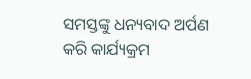ସମସ୍ତଙ୍କୁ ଧନ୍ୟବାଦ ଅର୍ପଣ କରି କାର୍ଯ୍ୟକ୍ରମ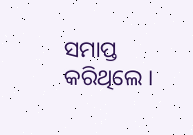ସମାପ୍ତ କରିଥିଲେ ।